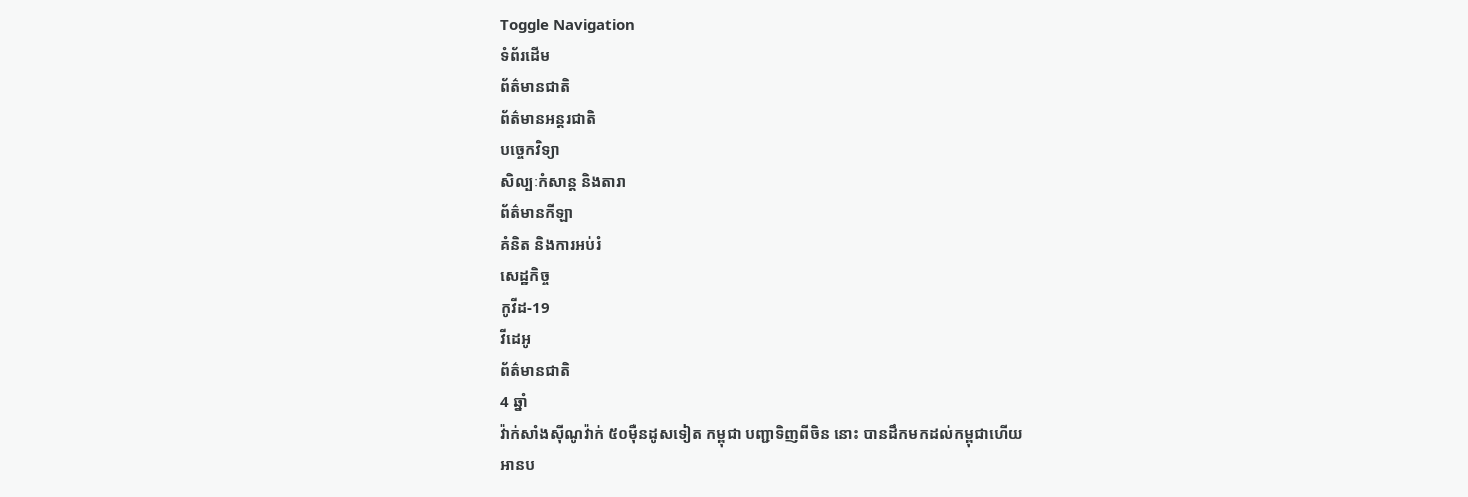Toggle Navigation
ទំព័រដើម
ព័ត៌មានជាតិ
ព័ត៌មានអន្តរជាតិ
បច្ចេកវិទ្យា
សិល្បៈកំសាន្ត និងតារា
ព័ត៌មានកីឡា
គំនិត និងការអប់រំ
សេដ្ឋកិច្ច
កូវីដ-19
វីដេអូ
ព័ត៌មានជាតិ
4 ឆ្នាំ
វ៉ាក់សាំងស៊ីណូវ៉ាក់ ៥០ម៉ឺនដូសទៀត កម្ពុជា បញ្ជាទិញពីចិន នោះ បានដឹកមកដល់កម្ពុជាហើយ
អានប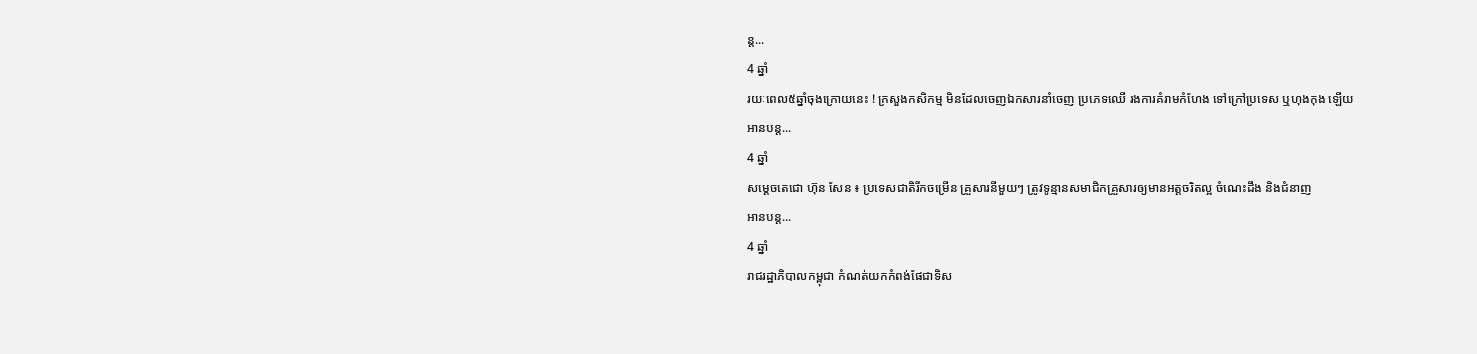ន្ត...
4 ឆ្នាំ
រយៈពេល៥ឆ្នាំចុងក្រោយនេះ ! ក្រសួងកសិកម្ម មិនដែលចេញឯកសារនាំចេញ ប្រភេទឈើ រងការគំរាមកំហែង ទៅក្រៅប្រទេស ឬហុងកុង ឡើយ
អានបន្ត...
4 ឆ្នាំ
សម្ដេចតេជោ ហ៊ុន សែន ៖ ប្រទេសជាតិរីកចម្រើន គ្រួសារនីមួយៗ ត្រូវទូន្មានសមាជិកគ្រួសារឲ្យមានអត្តចរិតល្អ ចំណេះដឹង និងជំនាញ
អានបន្ត...
4 ឆ្នាំ
រាជរដ្ឋាភិបាលកម្ពុជា កំណត់យកកំពង់ផែជាទិស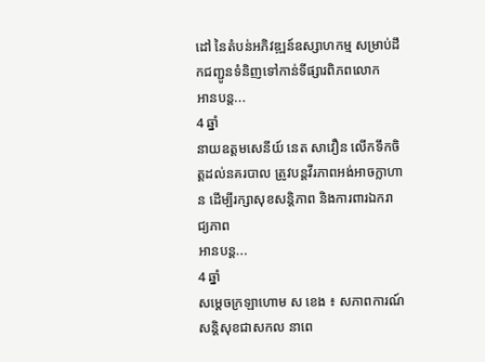ដៅ នៃតំបន់អភិវឌ្ឍន៍ឧស្សាហកម្ម សម្រាប់ដឹកជញ្ជូនទំនិញទៅកាន់ទីផ្សារពិភពលោក
អានបន្ត...
4 ឆ្នាំ
នាយឧត្តមសេនីយ៍ នេត សាវឿន លើកទឹកចិត្តដល់នគរបាល ត្រូវបន្តវីរភាពអង់អាចក្លាហាន ដើម្បីរក្សាសុខសន្តិភាព និងការពារឯករាជ្យភាព
អានបន្ត...
4 ឆ្នាំ
សម្ដេចក្រឡាហោម ស ខេង ៖ សភាពការណ៍សន្ដិសុខជាសកល នាពេ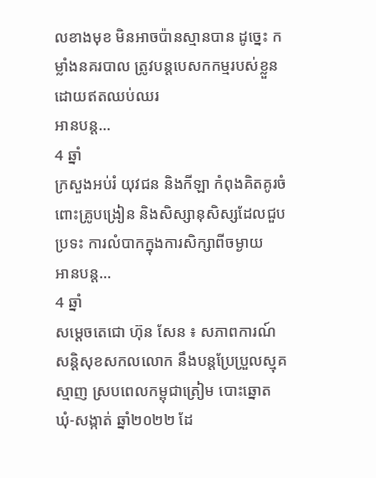លខាងមុខ មិនអាចប៉ានស្មានបាន ដូច្នេះ កម្លាំងនគរបាល ត្រូវបន្តបេសកកម្មរបស់ខ្លួន ដោយឥតឈប់ឈរ
អានបន្ត...
4 ឆ្នាំ
ក្រសួងអប់រំ យុវជន និងកីឡា កំពុងគិតគូរចំពោះគ្រូបង្រៀន និងសិស្សានុសិស្សដែលជួបប្រទះ ការលំបាកក្នុងការសិក្សាពីចម្ងាយ
អានបន្ត...
4 ឆ្នាំ
សម្ដេចតេជោ ហ៊ុន សែន ៖ សភាពការណ៍សន្ដិសុខសកលលោក នឹងបន្ដប្រែប្រួលស្មុគស្មាញ ស្របពេលកម្ពុជាត្រៀម បោះឆ្នោត ឃុំ-សង្កាត់ ឆ្នាំ២០២២ ដែ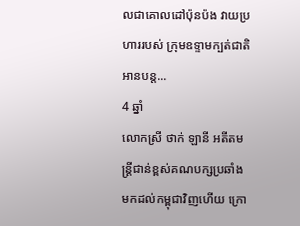លជាគោលដៅប៉ុនប៉ង វាយប្រហាររបស់ ក្រុមឧទ្ទាមក្បត់ជាតិ
អានបន្ត...
4 ឆ្នាំ
លោកស្រី ថាក់ ឡានី អតីតមន្ត្រីជាន់ខ្ពស់គណបក្សប្រឆាំង មកដល់កម្ពុជាវិញហើយ ក្រោ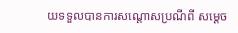យទទួលបានការសណ្ដោសប្រណីពី សម្តេច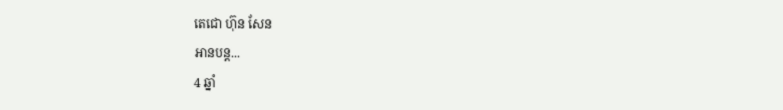តេជោ ហ៊ុន សែន
អានបន្ត...
4 ឆ្នាំ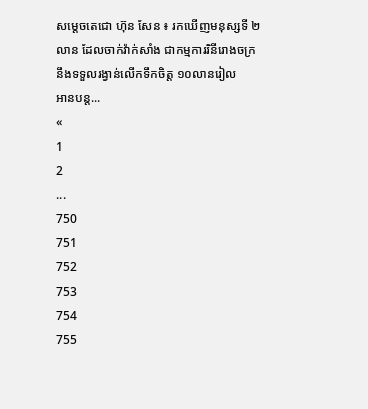សម្ដេចតេជោ ហ៊ុន សែន ៖ រកឃើញមនុស្សទី ២លាន ដែលចាក់វ៉ាក់សាំង ជាកម្មការរិនីរោងចក្រ នឹងទទួលរង្វាន់លើកទឹកចិត្ត ១០លានរៀល
អានបន្ត...
«
1
2
...
750
751
752
753
754
755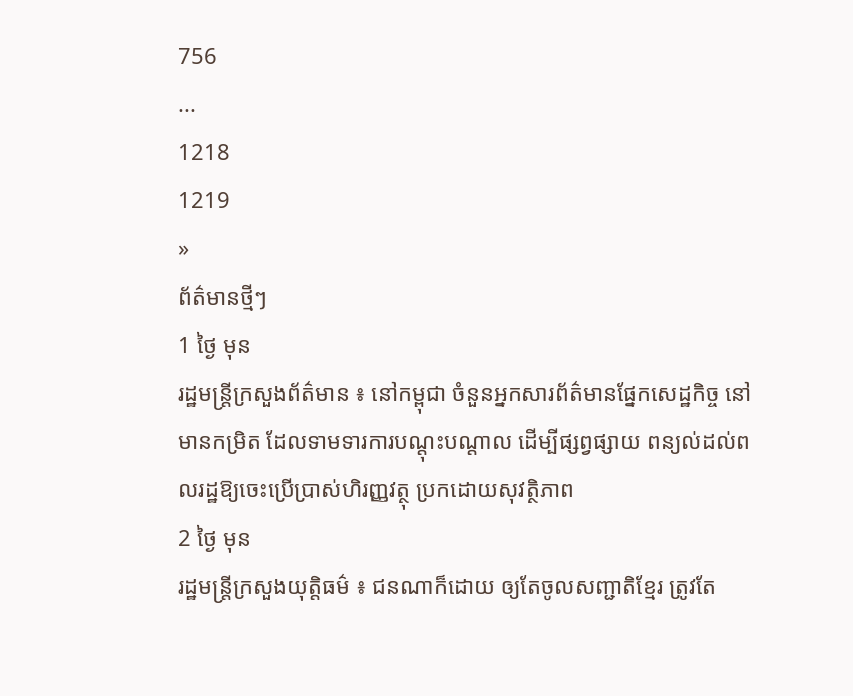756
...
1218
1219
»
ព័ត៌មានថ្មីៗ
1 ថ្ងៃ មុន
រដ្ឋមន្ត្រីក្រសួងព័ត៌មាន ៖ នៅកម្ពុជា ចំនួនអ្នកសារព័ត៌មានផ្នែកសេដ្ឋកិច្ច នៅមានកម្រិត ដែលទាមទារការបណ្តុះបណ្តាល ដើម្បីផ្សព្វផ្សាយ ពន្យល់ដល់ពលរដ្ឋឱ្យចេះប្រើប្រាស់ហិរញ្ញវត្ថុ ប្រកដោយសុវត្ថិភាព
2 ថ្ងៃ មុន
រដ្ឋមន្រ្តីក្រសួងយុត្តិធម៌ ៖ ជនណាក៏ដោយ ឲ្យតែចូលសញ្ជាតិខ្មែរ ត្រូវតែ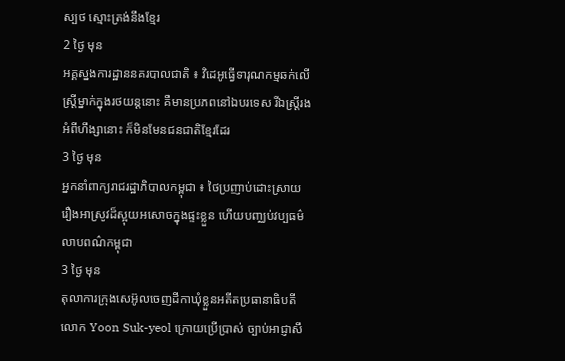ស្បថ ស្មោះត្រង់នឹងខ្មែរ
2 ថ្ងៃ មុន
អគ្គស្នងការដ្ឋាននគរបាលជាតិ ៖ វិដេអូធ្វើទារុណកម្មឆក់លើស្ដ្រីម្នាក់ក្នុងរថយន្ដនោះ គឺមានប្រភពនៅឯបរទេស រីឯស្រ្តីរងអំពីហឹង្សានោះ ក៏មិនមែនជនជាតិខ្មែរដែរ
3 ថ្ងៃ មុន
អ្នកនាំពាក្យរាជរដ្ឋាភិបាលកម្ពុជា ៖ ថៃប្រញាប់ដោះស្រាយរឿងអាស្រូវដ៏ស្អុយអសោចក្នុងផ្ទះខ្លួន ហើយបញ្ឈប់វប្បធម៌លាបពណ៌កម្ពុជា
3 ថ្ងៃ មុន
តុលាការក្រុងសេអ៊ូលចេញដីកាឃុំខ្លួនអតីតប្រធានាធិបតីលោក Yoon Suk-yeol ក្រោយប្រើប្រាស់ ច្បាប់អាជ្ញាសឹ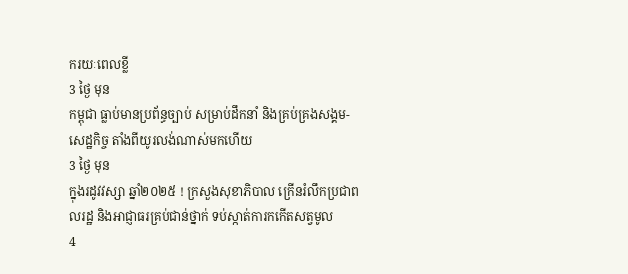ករយៈពេលខ្លី
3 ថ្ងៃ មុន
កម្ពុជា ធ្លាប់មានប្រព័ន្ធច្បាប់ សម្រាប់ដឹកនាំ និងគ្រប់គ្រងសង្គម-សេដ្ឋកិច្ច តាំងពីយូរលង់ណាស់មកហើយ
3 ថ្ងៃ មុន
ក្នុងរដូវវស្សា ឆ្នាំ២០២៥ ! ក្រសួងសុខាភិបាល ក្រើនរំលឹកប្រជាពលរដ្ឋ និងអាជ្ញាធរគ្រប់ជាន់ថ្នាក់ ទប់ស្កាត់ការកកើតសត្វមូល
4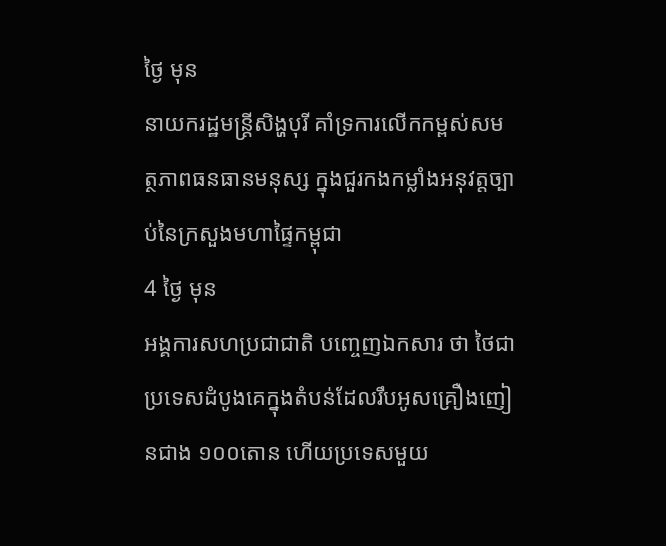ថ្ងៃ មុន
នាយករដ្ឋមន្ដ្រីសិង្ហបុរី គាំទ្រការលើកកម្ពស់សមត្ថភាពធនធានមនុស្ស ក្នុងជួរកងកម្លាំងអនុវត្តច្បាប់នៃក្រសួងមហាផ្ទៃកម្ពុជា
4 ថ្ងៃ មុន
អង្គការសហប្រជាជាតិ បញ្ចេញឯកសារ ថា ថៃជាប្រទេសដំបូងគេក្នុងតំបន់ដែលរឹបអូសគ្រឿងញៀនជាង ១០០តោន ហើយប្រទេសមួយ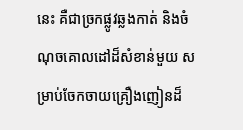នេះ គឺជាច្រកផ្លូវឆ្លងកាត់ និងចំណុចគោលដៅដ៏សំខាន់មួយ សម្រាប់ចែកចាយគ្រឿងញៀនដ៏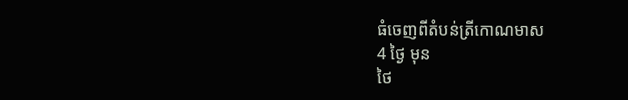ធំចេញពីតំបន់ត្រីកោណមាស
4 ថ្ងៃ មុន
ថៃ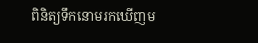ពិនិត្យទឹកនោមរកឃើញម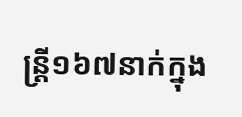ន្រ្តី១៦៧នាក់ក្នុង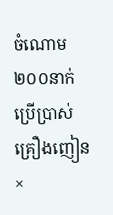ចំណោម ២០០នាក់ប្រើប្រាស់គ្រឿងញៀន
×